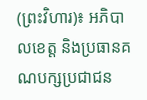(ព្រះវិហារ)៖ អភិបាលខេត្ត និងប្រធានគណបក្សប្រជាជន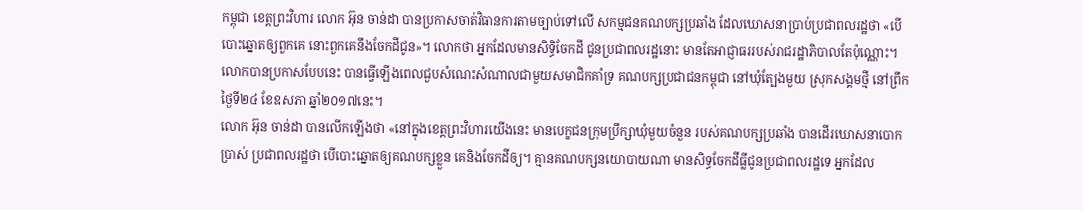កម្ពុជា ខេត្តព្រះវិហារ លោក អ៊ុន ចាន់ដា បានប្រកាសចាត់វិធានការតាមច្បាប់ទៅលើ សកម្មជនគណបក្សប្រឆាំង ដែលឃោសនាប្រាប់ប្រជាពលរដ្ឋថា «បើបោះឆ្នោតឲ្យពួកគេ នោះពួកគេនឹងចែកដីជូន»។ លោកថា អ្នកដែលមានសិទ្ធិចែកដី ជូនប្រជាពលរដ្ឋនោះ មានតែអាជ្ញាធររបស់រាជរដ្ឋាភិបាលតែប៉ុណ្ណោះ។
លោកបានប្រកាសបែបនេះ បានធ្វើឡើងពេលជួបសំណេះសំណាលជាមួយសមាជិកគាំទ្រ គណបក្សប្រជាជនកម្ពុជា នៅឃុំត្បែងមួយ ស្រុកសង្គមថ្មី នៅព្រឹកថ្ងៃទី២៤ ខែឧសភា ឆ្នាំ២០១៧នេះ។
លោក អ៊ុន ចាន់ដា បានលើកឡើងថា «នៅក្នុងខេត្តព្រះវិហារយើងនេះ មានបេក្ខជនក្រុមប្រឹក្សាឃុំមួយចំនួន របស់គណបក្សប្រឆាំង បានដើរឃោសនាបោកប្រាស់ ប្រជាពលរដ្ឋថា បើបោះឆ្នោតឲ្យគណបក្សខ្លួន គេនិងចែកដីឲ្យ។ គ្មានគណបក្សនយោបាយណា មានសិទ្ធចែកដីធ្លីជូនប្រជាពលរដ្ឋទេ អ្នកដែល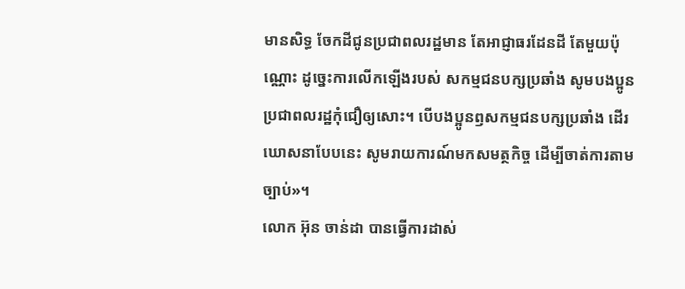មានសិទ្ធ ចែកដីជូនប្រជាពលរដ្ឋមាន តែអាជ្ញាធរដែនដី តែមួយប៉ុណ្ណោះ ដូច្នេះការលើកឡើងរបស់ សកម្មជនបក្សប្រឆាំង សូមបងប្អូនប្រជាពលរដ្ឋកុំជឿឲ្យសោះ។ បើបងប្អូនឭសកម្មជនបក្សប្រឆាំង ដើរឃោសនាបែបនេះ សូមរាយការណ៍មកសមត្ថកិច្ច ដើម្បីចាត់ការតាមច្បាប់»។
លោក អ៊ុន ចាន់ដា បានធ្វើការដាស់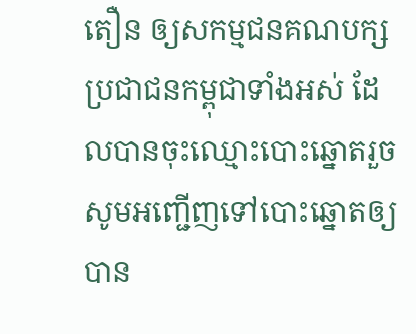តឿន ឲ្យសកម្មជនគណបក្សប្រជាជនកម្ពុជាទាំងអស់ ដែលបានចុះឈ្មោះបោះឆ្នោតរួច សូមអញ្ជើញទៅបោះឆ្នោតឲ្យបាន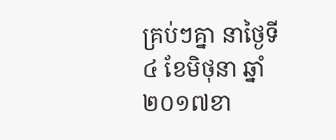គ្រប់ៗគ្នា នាថ្ងៃទី៤ ខែមិថុនា ឆ្នាំ២០១៧ខា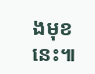ងមុខនេះ៕